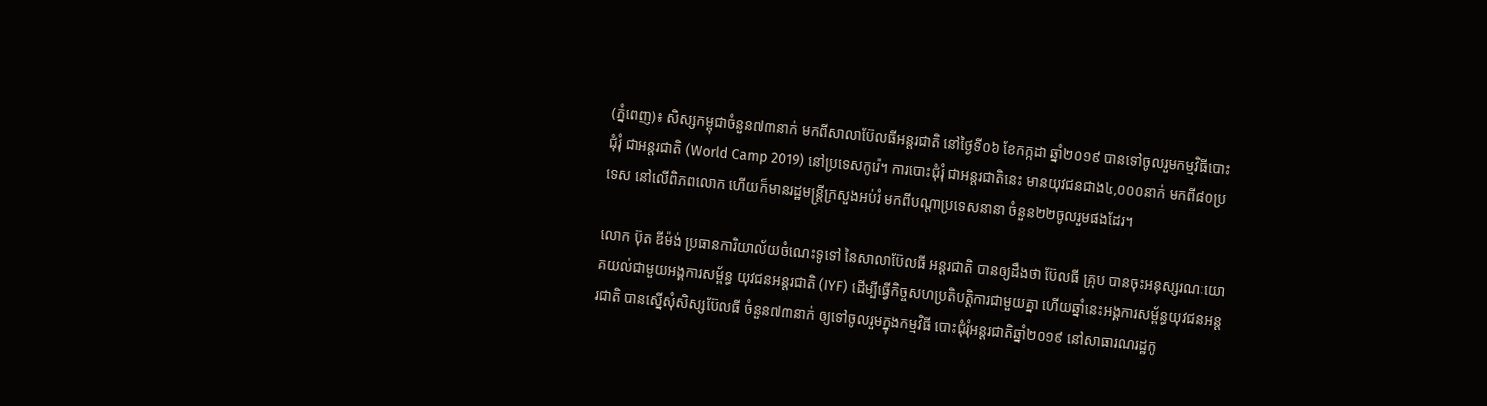(ភ្នំពេញ)៖ សិស្សកម្ពុជាចំនួន៧៣នាក់ មកពីសាលាប៊ែលធីអន្ដរជាតិ នៅថ្ងៃទី០៦ ខែកក្កដា ឆ្នាំ២០១៩ បានទៅចូលរួមកម្មវិធីបោះជុំរុំ ជាអន្តរជាតិ (World Camp 2019) នៅប្រទេសកូរ៉េ។ ការបោះជុំរុំ ជាអន្តរជាតិនេះ មានយុវជនជាង៤,០០០នាក់ មកពី៨០ប្រទេស នៅលើពិភពលោក ហើយក៏មានរដ្ឋមន្រ្តីក្រសួងអប់រំ មកពីបណ្តាប្រទេសនានា ចំនួន២២ចូលរួមផងដែរ។

លោក ប៊ុត ឌីម៉ង់ ប្រធានការិយាល័យចំណេះទូទៅ នៃសាលាប៊ែលធី អន្តរជាតិ បានឲ្យដឹងថា ប៊ែលធី គ្រុប បានចុះអនុស្សរណៈយោគយល់ជាមួយអង្គការសម្ព័ន្ធ យុវជនអន្តរជាតិ (IYF) ដើម្បីធ្វើកិច្ចសហប្រតិបត្តិការជាមួយគ្នា ហើយឆ្នាំនេះអង្គការសម្ព័ន្ធយុវជនអន្តរជាតិ បានស្នើសុំសិស្សប៊ែលធី ចំនួន៧៣នាក់ ឲ្យទៅចូលរួមក្នុងកម្មវិធី បោះជុំរុំអន្តរជាតិឆ្នាំ២០១៩ នៅសាធារណរដ្ឋកូ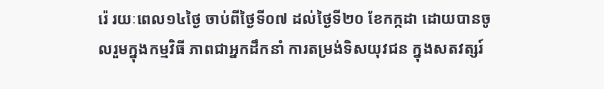រ៉េ រយៈពេល១៤ថ្ងៃ ចាប់ពីថ្ងៃទី០៧ ដល់ថ្ងៃទី២០ ខែកក្កដា ដោយបានចូលរួមក្នុងកម្មវិធី ភាពជាអ្នកដឹកនាំ ការតម្រង់ទិសយុវជន ក្នុងសតវត្សរ៍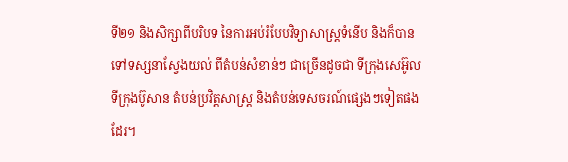ទី២១ និងសិក្សាពីបរិបទ នៃការអប់រំបែបវិទ្យាសាស្រ្តទំនើប និងក៏បានទៅទស្សនាស្វែងយល់ ពីតំបន់សំខាន់ៗ ជាច្រើនដូចជា ទីក្រុងសេអ៊ូល ទីក្រុងប៊ូសាន តំបន់ប្រវិត្តសាស្រ្ត និងតំបន់ទេសចរណ៍ផ្សេងៗទៀតផងដែរ។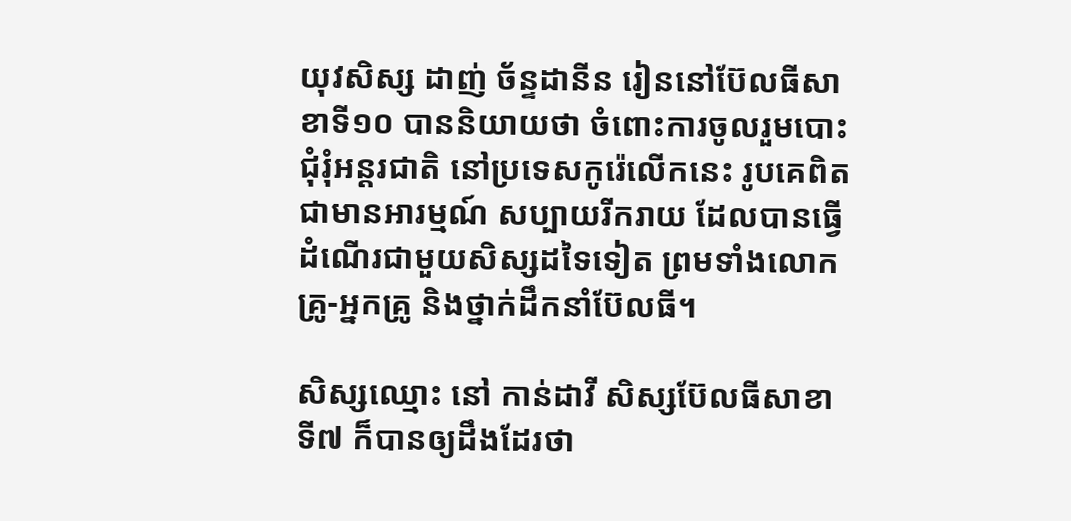យុវសិស្ស ដាញ់ ច័ន្ទដានីន រៀននៅប៊ែលធីសាខាទី១០ បាននិយាយថា ចំពោះការចូលរួមបោះជុំរុំអន្តរជាតិ នៅប្រទេសកូរ៉េលើកនេះ រូបគេពិតជាមានអារម្មណ៍ សប្បាយរីករាយ ដែលបានធ្វើដំណើរជាមួយសិស្សដទៃទៀត ព្រមទាំងលោកគ្រូ-អ្នកគ្រូ និងថ្នាក់ដឹកនាំប៊ែលធី។

សិស្សឈ្មោះ នៅ កាន់ដាវី សិស្សប៊ែលធីសាខាទី៧ ក៏បានឲ្យដឹងដែរថា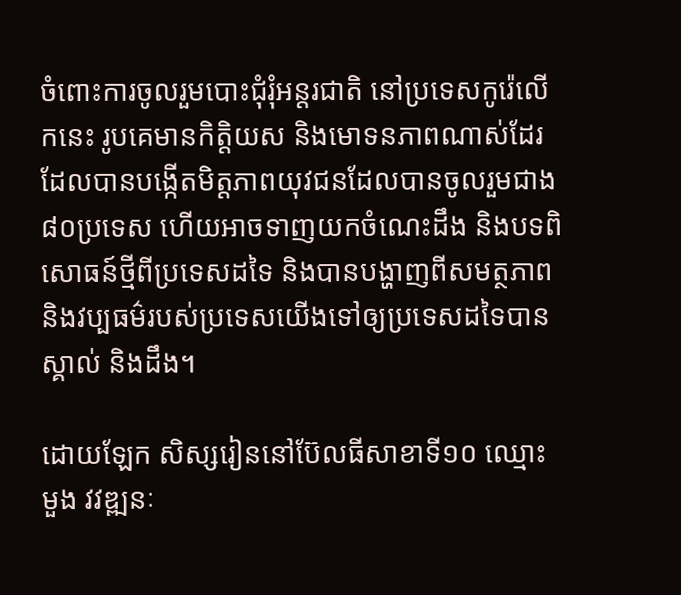ចំពោះការចូលរួមបោះជុំរុំអន្តរជាតិ នៅប្រទេសកូរ៉េលើកនេះ រូបគេមានកិត្តិយស និងមោទនភាពណាស់ដែរ ដែលបានបង្កើតមិត្តភាពយុវជនដែលបានចូលរួមជាង៨០ប្រទេស ហើយអាចទាញយកចំណេះដឹង និងបទពិសោធន៍ថ្មីពីប្រទេសដទៃ និងបានបង្ហាញពីសមត្ថភាព និងវប្បធម៌របស់ប្រទេសយើងទៅឲ្យប្រទេសដទៃបានស្គាល់ និងដឹង។

ដោយឡែក សិស្សរៀននៅប៊ែលធីសាខាទី១០ ឈ្មោះ មួង វវឌ្ឍនៈ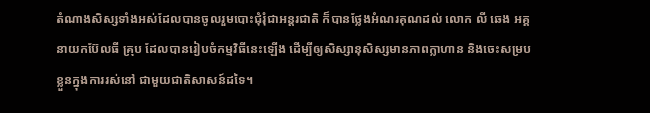តំណាងសិស្សទាំងអស់ដែលបានចូលរួមបោះជុំរុំជាអន្តរជាតិ ក៏បានថ្លែងអំណរគុណដល់ លោក លី ឆេង អគ្គនាយកប៊ែលធី គ្រុប ដែលបានរៀបចំកម្មវិធីនេះឡើង ដើម្បីឲ្យសិស្សានុសិស្សមានភាពក្លាហាន និងចេះសម្របខ្លួនក្នុងការរស់នៅ ជាមួយជាតិសាសន៍ដទៃ។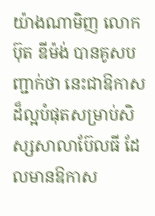យ៉ាងណាមិញ លោក ប៊ុត ឌីម៉ង់ បានគូសបញ្ជាក់ថា នេះជាឱកាសដ៏ល្អបំផុតសម្រាប់សិស្សសាលាប៊ែលធី ដែលមានឱកាស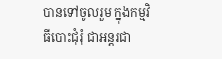បានទៅចូលរួម ក្នុងកម្មវិធីបោះជុំរុំ ជាអន្តរជា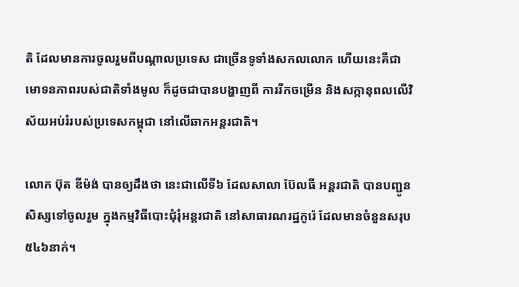តិ ដែលមានការចូលរួមពីបណ្តាលប្រទេស ជាច្រើនទូទាំងសកលលោក ហើយនេះគឺជាមោទនភាពរបស់ជាតិទាំងមូល ក៏ដូចជាបានបង្ហាញពី ការរីកចម្រើន និងសក្កានុពលលើវិស័យអប់រំរបស់ប្រទេសកម្ពុជា នៅលើឆាកអន្តរជាតិ។

លោក ប៊ុត ឌីម៉ង់ បានឲ្យដឹងថា នេះជាលើទី៦ ដែលសាលា ប៊ែលធី អន្តរជាតិ បានបញ្ជូនសិស្សទៅចូលរួម ក្នុងកម្មវិធីបោះជុំរុំអន្តរជាតិ នៅសាធារណរដ្ឋកូរ៉េ ដែលមានចំនួនសរុប៥៤៦នាក់។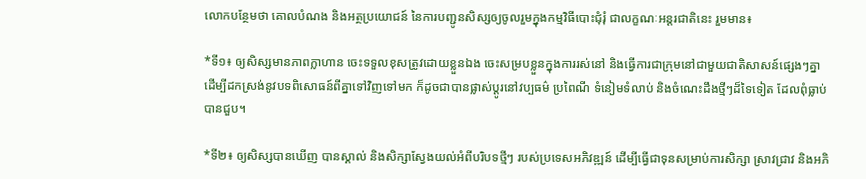លោកបន្ថែមថា គោលបំណង និងអត្ថប្រយោជន៍ នៃការបញ្ជូនសិស្សឲ្យចូលរួមក្នុងកម្មវិធីបោះជុំរុំ ជាលក្ខណៈអន្តរជាតិនេះ រួមមាន៖

*ទី១៖ ឲ្យសិស្សមានភាពក្លាហាន ចេះទទួលខុសត្រូវដោយខ្លួនឯង ចេះសម្របខ្លួនក្នុងការរស់នៅ និងធ្វើការជាក្រុមនៅជាមួយជាតិសាសន៍ផ្សេងៗគ្នា ដើម្បីដកស្រង់នូវបទពិសោធន៍ពីគ្នាទៅវិញទៅមក ក៏ដូចជាបានផ្លាស់ប្តូរនៅវប្បធម៌ ប្រពៃណី ទំនៀមទំលាប់ និងចំណេះដឹងថ្មីៗដ៏ទៃទៀត ដែលពុំធ្លាប់បានជួប។

*ទី២៖ ឲ្យសិស្សបានឃើញ បានស្គាល់ និងសិក្សាស្វែងយល់អំពីបរិបទថ្មីៗ របស់ប្រទេសអភិវឌ្ឍន៍ ដើម្បីធ្វើជាទុនសម្រាប់ការសិក្សា ស្រាវជ្រាវ និងអភិ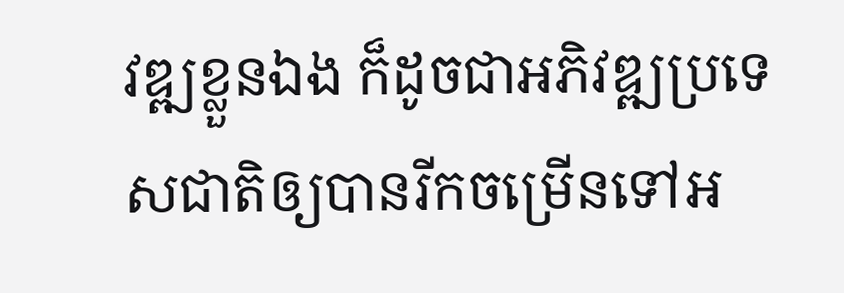វឌ្ឍខ្លួនឯង ក៏ដូចជាអភិវឌ្ឍប្រទេសជាតិឲ្យបានរីកចម្រើនទៅអ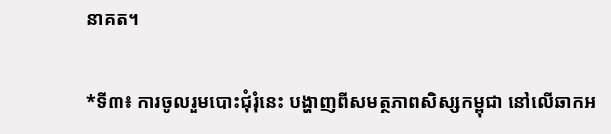នាគត។

*ទី៣៖ ការចូលរួមបោះជុំរុំនេះ បង្ហាញពីសមត្ថភាពសិស្សកម្ពុជា នៅលើឆាកអ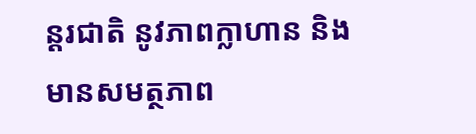ន្តរជាតិ នូវភាពក្លាហាន និងមានសមត្ថភាព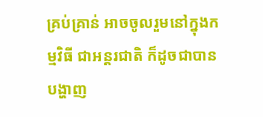គ្រប់គ្រាន់ អាចចូលរួមនៅក្នុងកម្មវិធី ជាអន្តរជាតិ ក៏ដូចជាបានបង្ហាញ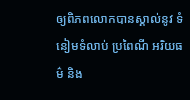ឲ្យពិភពលោកបានស្គាល់នូវ ទំនៀមទំលាប់ ប្រពៃណី អរិយធម៌ និង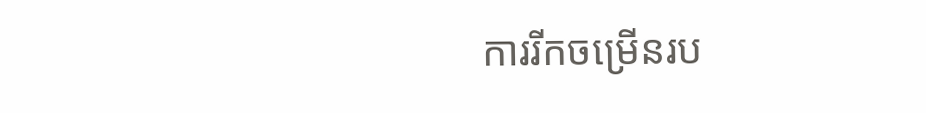ការរីកចម្រើនរប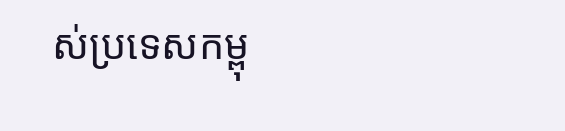ស់ប្រទេសកម្ពុ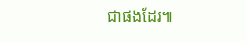ជាផងដែរ៕